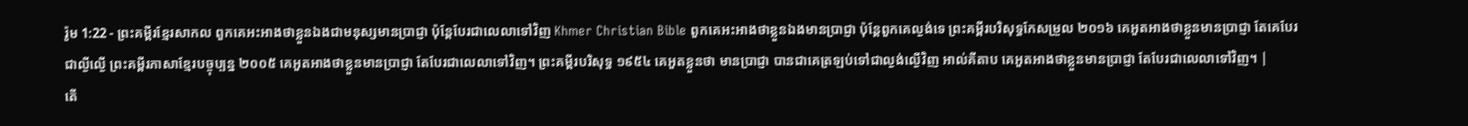រ៉ូម 1:22 - ព្រះគម្ពីរខ្មែរសាកល ពួកគេអះអាងថាខ្លួនឯងជាមនុស្សមានប្រាជ្ញា ប៉ុន្តែបែរជាលេលាទៅវិញ Khmer Christian Bible ពួកគេអះអាងថាខ្លួនឯងមានប្រាជ្ញា ប៉ុន្ដែពួកគេល្ងង់ទេ ព្រះគម្ពីរបរិសុទ្ធកែសម្រួល ២០១៦ គេអួតអាងថាខ្លួនមានប្រាជ្ញា តែគេបែរជាល្ងីល្ងើ ព្រះគម្ពីរភាសាខ្មែរបច្ចុប្បន្ន ២០០៥ គេអួតអាងថាខ្លួនមានប្រាជ្ញា តែបែរជាលេលាទៅវិញ។ ព្រះគម្ពីរបរិសុទ្ធ ១៩៥៤ គេអួតខ្លួនថា មានប្រាជ្ញា បានជាគេត្រឡប់ទៅជាល្ងង់ល្ងើវិញ អាល់គីតាប គេអួតអាងថាខ្លួនមានប្រាជ្ញា តែបែរជាលេលាទៅវិញ។ |
តើ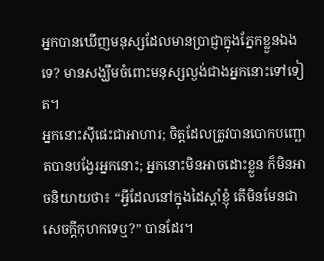អ្នកបានឃើញមនុស្សដែលមានប្រាជ្ញាក្នុងភ្នែកខ្លួនឯងទេ? មានសង្ឃឹមចំពោះមនុស្សល្ងង់ជាងអ្នកនោះទៅទៀត។
អ្នកនោះស៊ីផេះជាអាហារ; ចិត្តដែលត្រូវបានបោកបញ្ឆោតបានបង្វែរអ្នកនោះ; អ្នកនោះមិនអាចដោះខ្លួន ក៏មិនអាចនិយាយថា៖ “អ្វីដែលនៅក្នុងដៃស្ដាំខ្ញុំ តើមិនមែនជាសេចក្ដីកុហកទេឬ?” បានដែរ។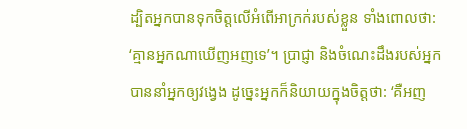ដ្បិតអ្នកបានទុកចិត្តលើអំពើអាក្រក់របស់ខ្លួន ទាំងពោលថា: ‘គ្មានអ្នកណាឃើញអញទេ’។ ប្រាជ្ញា និងចំណេះដឹងរបស់អ្នកបាននាំអ្នកឲ្យវង្វេង ដូច្នេះអ្នកក៏និយាយក្នុងចិត្តថា: ‘គឺអញ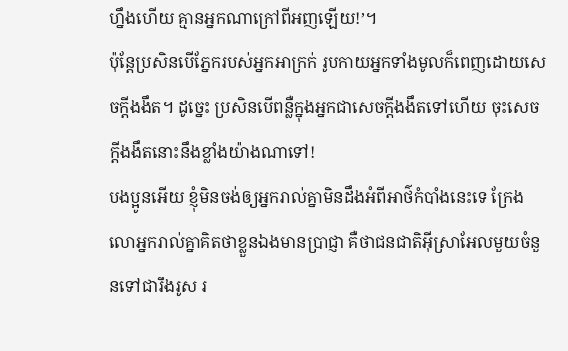ហ្នឹងហើយ គ្មានអ្នកណាក្រៅពីអញឡើយ!’។
ប៉ុន្តែប្រសិនបើភ្នែករបស់អ្នកអាក្រក់ រូបកាយអ្នកទាំងមូលក៏ពេញដោយសេចក្ដីងងឹត។ ដូច្នេះ ប្រសិនបើពន្លឺក្នុងអ្នកជាសេចក្ដីងងឹតទៅហើយ ចុះសេចក្ដីងងឹតនោះនឹងខ្លាំងយ៉ាងណាទៅ!
បងប្អូនអើយ ខ្ញុំមិនចង់ឲ្យអ្នករាល់គ្នាមិនដឹងអំពីអាថ៌កំបាំងនេះទេ ក្រែងលោអ្នករាល់គ្នាគិតថាខ្លួនឯងមានប្រាជ្ញា គឺថាជនជាតិអ៊ីស្រាអែលមួយចំនួនទៅជារឹងរូស រ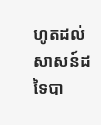ហូតដល់សាសន៍ដទៃបា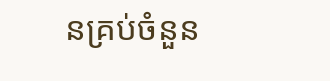នគ្រប់ចំនួន